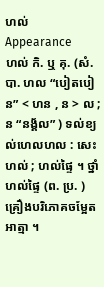ហល់
Appearance
ហល់ កិ. ឬ គុ. (សំ. បា. ហល “បៀតបៀន” < ហន , ន > ល ; ន “នង្គ័ល” ) ទល់ខ្យល់ហេលហល : សេះហល់ ; ហល់ផ្ទៃ ។ ថ្នាំហល់ផ្ទៃ (ព. ប្រ. ) គ្រឿងបរិភោគចម្អែតអាត្មា ។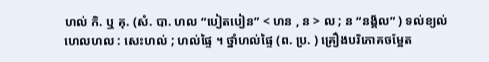ហល់ កិ. ឬ គុ. (សំ. បា. ហល “បៀតបៀន” < ហន , ន > ល ; ន “នង្គ័ល” ) ទល់ខ្យល់ហេលហល : សេះហល់ ; ហល់ផ្ទៃ ។ ថ្នាំហល់ផ្ទៃ (ព. ប្រ. ) គ្រឿងបរិភោគចម្អែត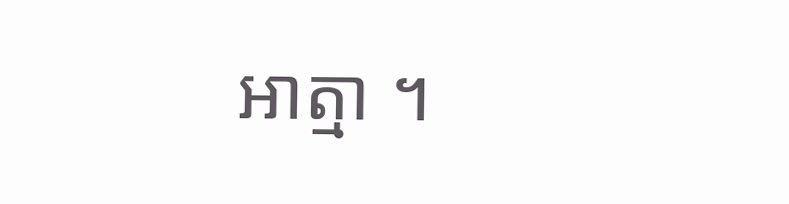អាត្មា ។